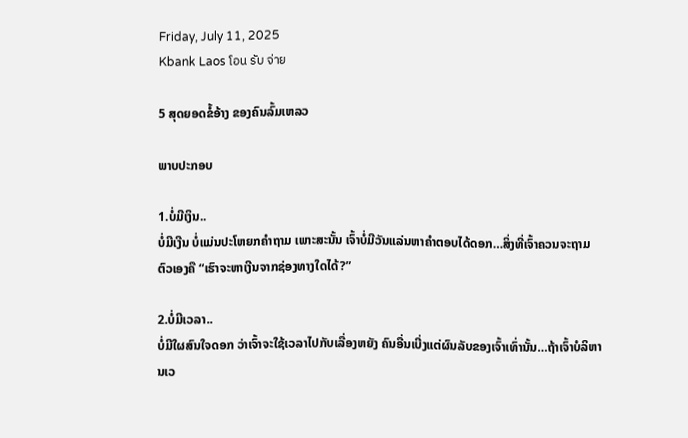Friday, July 11, 2025
Kbank Laos โอน รับ จ่าย

5 ສຸດຍອດຂໍ້ອ້າງ ຂອງຄົນລົ້ມເຫລວ

ພາບປະກອບ

1.ບໍ່ມີເງິນ..
ບໍ່ມີເງີນ ບໍ່ແມ່ນປະໂຫຍກຄຳຖາມ ເພາະສະນັ້ນ ເຈົ້າບໍ່ມີວັນແລ່ນຫາຄຳຕອບໄດ້ດອກ…ສິ່ງທີ່ເຈົ້າຄວນຈະຖາມຕົວເອງຄື “ເຮົາຈະຫາເງີນຈາກຊ່ອງທາງໃດໄດ້?”

2.ບໍ່ມີເວລາ..
ບໍ່ມີໃຜສົນໃຈດອກ ວ່າເຈົ້າຈະໃຊ້ເວລາໄປກັບເລື່ອງຫຍັງ ຄົນອື່ນເບີ່ງແຕ່ຜົນລັບຂອງເຈົ້າເທົ່ານັ້ນ…ຖ້າເຈົ້າບໍລິຫານເວ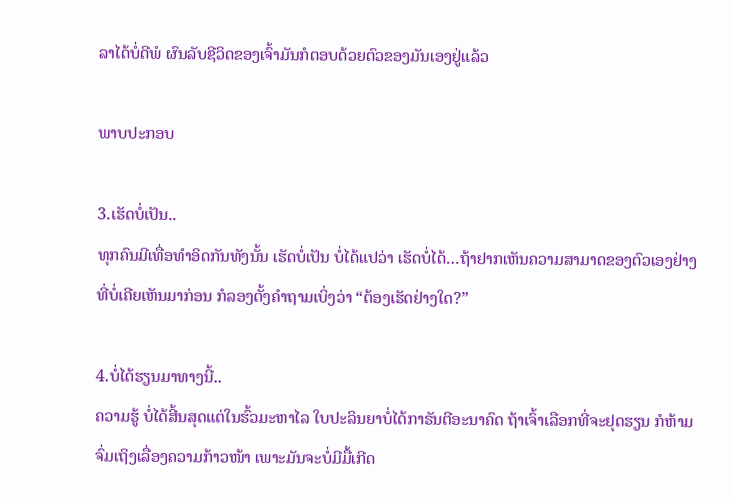ລາໄດ້ບໍ່ດີພໍ ຜົນລັບຊີວິດຂອງເຈົ້າມັນກໍຕອບດ້ວຍຕົວຂອງມັນເອງຢູ່ແລ້ວ

ພາບປະກອບ

3.ເຮັດບໍ່ເປັນ..
ທຸກຄົນມີເທື່ອທໍາອິດກັນທັງນັ້ນ ເຮັດບໍ່ເປັນ ບໍ່ໄດ້ແປວ່າ ເຮັດບໍ່ໄດ້…ຖ້າຢາກເຫັນຄວາມສາມາດຂອງຕົວເອງຢ່າງທີ່ບໍ່ເຄີຍເຫັນມາກ່ອນ ກໍລອງຕັ້ງຄຳຖາມເບິ່ງວ່າ “ຕ້ອງເຮັດຢ່າງໃດ?”

4.ບໍ່ໄດ້ຮຽນມາທາງນີ້..
ຄວາມຮູ້ ບໍ່ໄດ້ສີ້ນສຸດແຕ່ໃນຮົ້ວມະຫາໄລ ໃບປະລິນຍາບໍ່ໄດ້ກາຣັນຕີອະນາຄົດ ຖ້າເຈົ້າເລືອກທີ່ຈະຢຸດຮຽນ ກໍຫ້າມຈົ່ມເຖິງເລື່ອງຄວາມກ້າວໜ້າ ເພາະມັນຈະບໍ່ມີມື້ເກີດ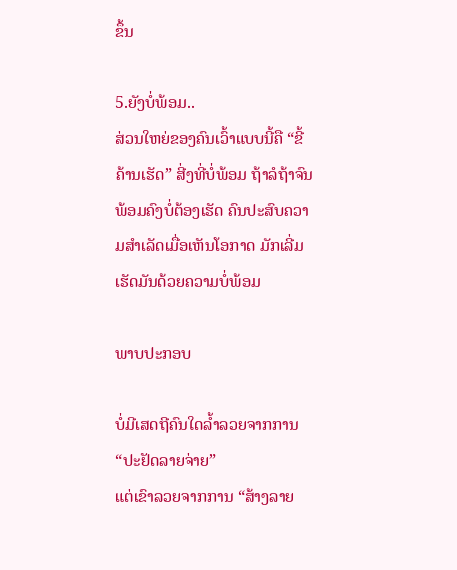ຂຶ້ນ

5.ຍັງບໍ່ພ້ອມ..
ສ່ວນໃຫຍ່ຂອງຄົນເວົ້າແບບນີ້ຄື “ຂີ້ຄ້ານເຮັດ” ສີ່ງທີ່ບໍ່ພ້ອມ ຖ້າລໍຖ້າຈົນພ້ອມຄົງບໍ່ຕ້ອງເຮັດ ຄົນປະສົບຄວາມສຳເລັດເມື່ອເຫັນໂອກາດ ມັກເລີ່ມເຮັດມັນດ້ວຍຄວາມບໍ່ພ້ອມ

ພາບປະກອບ

ບໍ່ມີເສດຖີຄົນໃດລ້ຳລວຍຈາກການ “ປະຢັດລາຍຈ່າຍ”
ແຕ່ເຂົາລວຍຈາກການ “ສ້າງລາຍ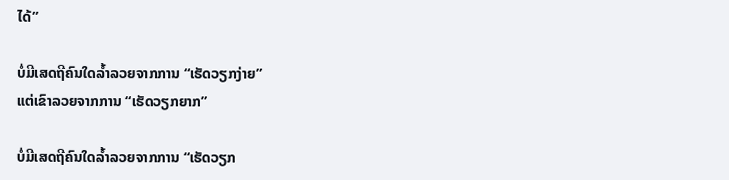ໄດ້”

ບໍ່ມີເສດຖີຄົນໃດລ້ຳລວຍຈາກການ “ເຮັດວຽກງ່າຍ”
ແຕ່ເຂົາລວຍຈາກການ “ເຮັດວຽກຍາກ”

ບໍ່ມີເສດຖີຄົນໃດລ້ຳລວຍຈາກການ “ເຮັດວຽກ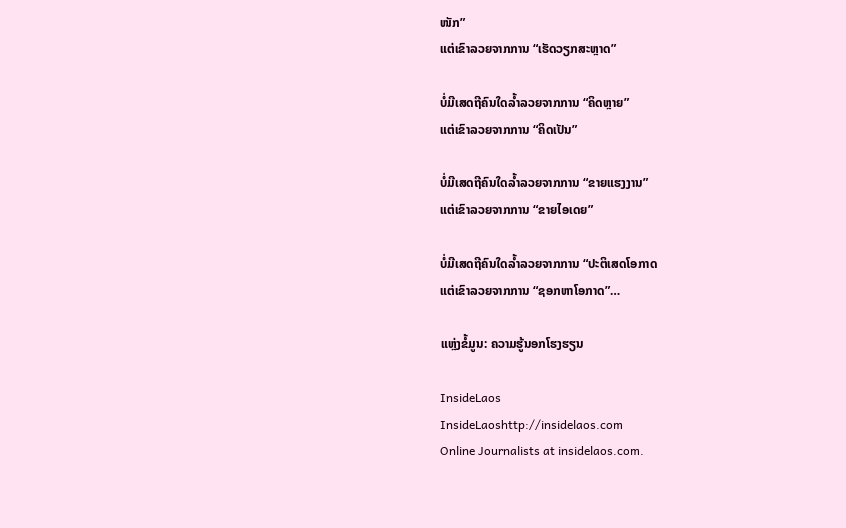ໜັກ”
ແຕ່ເຂົາລວຍຈາກການ “ເຮັດວຽກສະຫຼາດ”

ບໍ່ມີເສດຖີຄົນໃດລ້ຳລວຍຈາກການ “ຄິດຫຼາຍ”
ແຕ່ເຂົາລວຍຈາກການ “ຄິດເປັນ”

ບໍ່ມີເສດຖີຄົນໃດລ້ຳລວຍຈາກການ “ຂາຍແຮງງານ”
ແຕ່ເຂົາລວຍຈາກການ “ຂາຍໄອເດຍ”

ບໍ່ມີເສດຖີຄົນໃດລ້ຳລວຍຈາກການ “ປະຕິເສດໂອກາດ
ແຕ່ເຂົາລວຍຈາກການ “ຊອກຫາໂອກາດ”…

ແຫຼ່ງຂໍ້ມູນ: ຄວາມຮູ້ນອກໂຮງຮຽນ

InsideLaos
InsideLaoshttp://insidelaos.com
Online Journalists at insidelaos.com.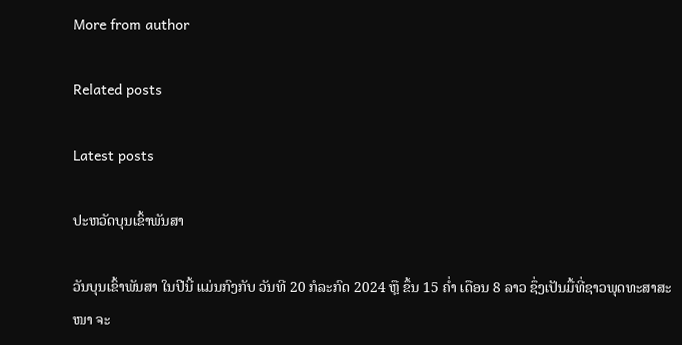More from author

Related posts

Latest posts

ປະຫວັດບຸນເຂົ້າພັນສາ

ວັນບຸນເຂົ້າພັນສາ ໃນປີນີ້ ແມ່ນກົງກັບ ວັນທີ 20 ກໍລະກົດ 2024 ຫຼື ຂຶ້ນ 15 ຄໍ່າ ເດືອນ 8 ລາວ ຊຶ່ງເປັນມື້ທີ່ຊາວພຸດທະສາສະໜາ ຈະ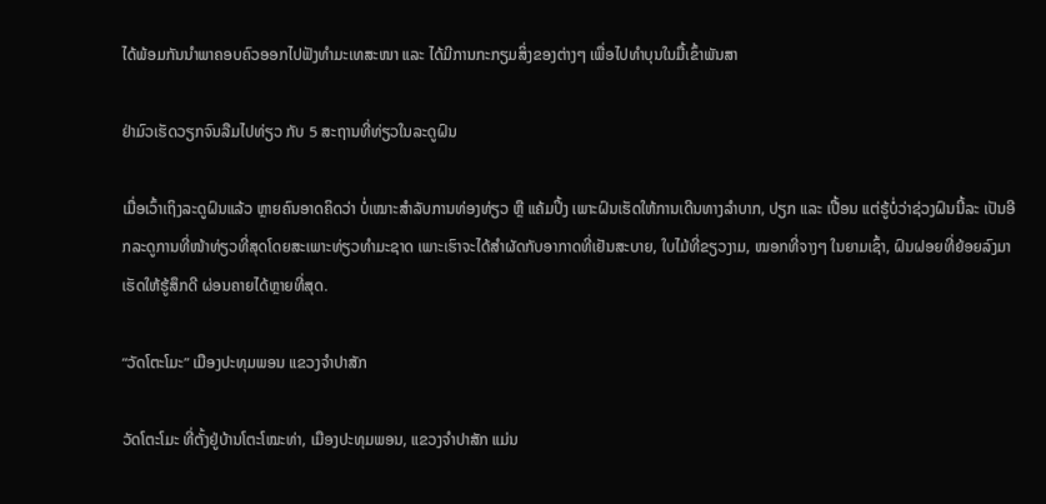ໄດ້ພ້ອມກັນນຳພາຄອບຄົວອອກໄປຟັງທຳມະເທສະໜາ ແລະ ໄດ້ມີການກະກຽມສິ່ງຂອງຕ່າງໆ ເພື່ອໄປທຳບຸນໃນມື້ເຂົ້າພັນສາ

ຢ່າມົວເຮັດວຽກຈົນລືມໄປທ່ຽວ ກັບ 5 ສະຖານທີ່ທ່ຽວໃນລະດູຝົນ

ເມື່ອເວົ້າເຖິງລະດູຝົນແລ້ວ ຫຼາຍຄົນອາດຄິດວ່າ ບໍ່ເໝາະສຳລັບການທ່ອງທ່ຽວ ຫຼື ແຄ້ມປິ້ງ ເພາະຝົນເຮັດໃຫ້ການເດີນທາງລຳບາກ, ປຽກ ແລະ ເປື້ອນ ແຕ່ຮູ້ບໍ່ວ່າຊ່ວງຝົນນີ້ລະ ເປັນອີກລະດູການທີ່ໜ້າທ່ຽວທີ່ສຸດໂດຍສະເພາະທ່ຽວທຳມະຊາດ ເພາະເຮົາຈະໄດ້ສຳຜັດກັບອາກາດທີ່ເຢັນສະບາຍ, ໃບໄມ້ທີ່ຂຽວງາມ, ໝອກທີ່ຈາງໆ ໃນຍາມເຊົ້າ, ຝົນຝອຍທີ່ຍ້ອຍລົງມາ ເຮັດໃຫ້ຮູ້ສຶກດີ ຜ່ອນຄາຍໄດ້ຫຼາຍທີ່ສຸດ.

“ວັດໂຕະໂມະ” ເມືອງປະທຸມພອນ ແຂວງຈຳປາສັກ

ວັດໂຕະໂມະ ທີ່ຕັ້ງຢູ່ບ້ານໂຕະໂໝະທ່າ, ເມືອງປະທຸມພອນ, ແຂວງຈຳປາສັກ ແມ່ນ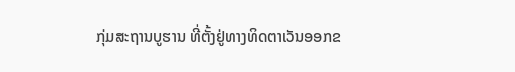ກຸ່ມສະຖານບູຮານ ທີ່ຕັ້ງຢູ່ທາງທິດຕາເວັນອອກຂ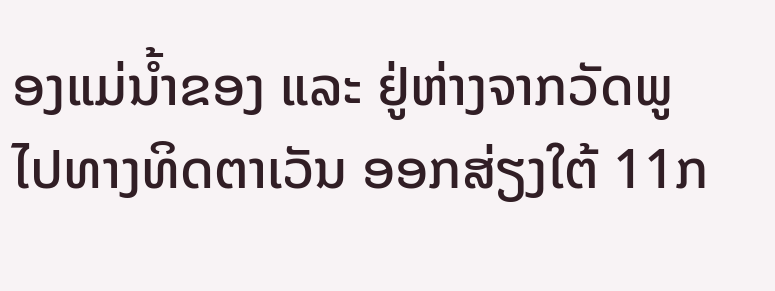ອງແມ່ນໍ້າຂອງ ແລະ ຢູ່ຫ່າງຈາກວັດພູໄປທາງທິດຕາເວັນ ອອກສ່ຽງໃຕ້ 11ກ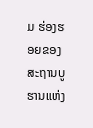ມ ຮ່ອງຮອຍຂອງສະຖານບູຮານແຫ່ງ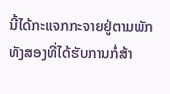ນີ້ໄດ້ກະແຈກກະຈາຍຢູ່ຕາມພັກທັງສອງທີ່ໄດ້ຮັບການກໍ່ສ້າ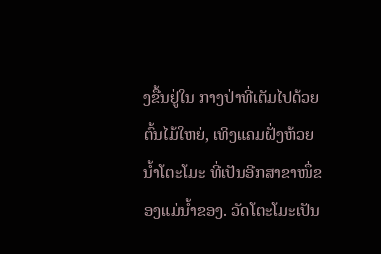ງຂື້ນຢູ່ໃນ ກາງປ່າທີ່ເຕັມໄປດ້ວຍຕົ້ນໄມ້ໃຫຍ່, ເທິງແຄມຝັ່ງຫ້ວຍນ້ຳໂຕະໂມະ ທີ່ເປັນອີກສາຂາໜຶ່ຂອງແມ່ນໍ້າຂອງ. ວັດໂຕະໂມະເປັນ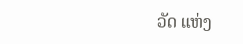ວັດ ແຫ່ງ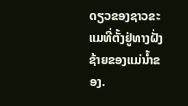ດຽວຂອງຊາວຂະແມທີ່ຕັ້ງຢູ່ທາງຝັ່ງຊ້າຍຂອງແມ່ນ້ຳຂອງ.